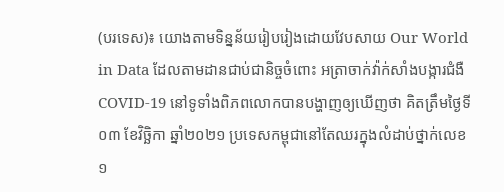(បរទេស)៖ យោងតាមទិន្នន័យរៀបរៀងដោយវែបសាយ Our World in Data ដែលតាមដានជាប់ជានិច្ចចំពោះ អត្រាចាក់វ៉ាក់សាំងបង្ការជំងឺ COVID-19 នៅទូទាំងពិភពលោកបានបង្ហាញឲ្យឃើញថា គិតត្រឹមថ្ងៃទី០៣ ខែវិច្ឆិកា ឆ្នាំ២០២១ ប្រទេសកម្ពុជានៅតែឈរក្នុងលំដាប់ថ្នាក់លេខ ១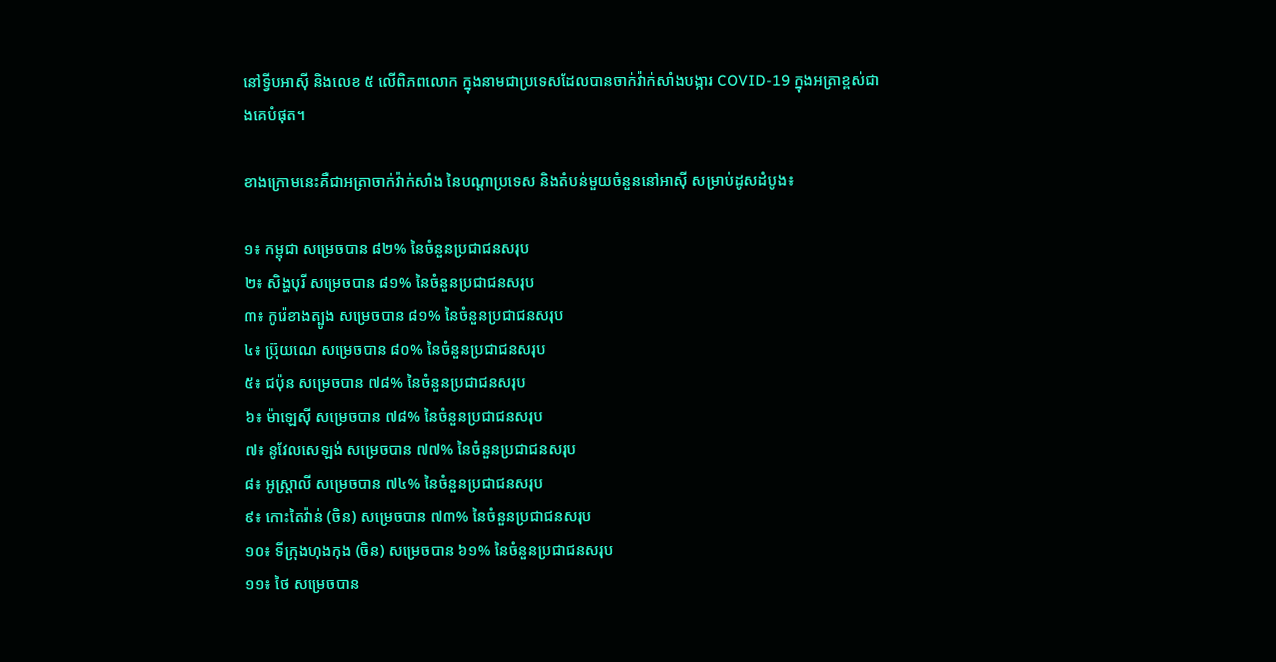នៅទ្វីបអាស៊ី និងលេខ ៥ លើពិភពលោក ក្នុងនាមជាប្រទេសដែលបានចាក់វ៉ាក់សាំងបង្ការ COVID-19 ក្នុងអត្រាខ្ពស់ជាងគេបំផុត។

ខាងក្រោមនេះគឺជាអត្រាចាក់វ៉ាក់សាំង នៃបណ្តាប្រទេស និងតំបន់មួយចំនួននៅអាស៊ី សម្រាប់ដូសដំបូង៖

១៖ កម្ពុជា សម្រេចបាន ៨២% នៃចំនួនប្រជាជនសរុប
២៖ សិង្ហបុរី សម្រេចបាន ៨១% នៃចំនួនប្រជាជនសរុប
៣៖ កូរ៉េខាងត្បូង សម្រេចបាន ៨១% នៃចំនួនប្រជាជនសរុប
៤៖ ប្រ៊ុយណេ សម្រេចបាន ៨០% នៃចំនួនប្រជាជនសរុប
៥៖ ជប៉ុន សម្រេចបាន ៧៨% នៃចំនួនប្រជាជនសរុប
៦៖ ម៉ាឡេស៊ី សម្រេចបាន ៧៨% នៃចំនួនប្រជាជនសរុប
៧៖ នូវែលសេឡង់ សម្រេចបាន ៧៧% នៃចំនួនប្រជាជនសរុប
៨៖ អូស្ត្រាលី សម្រេចបាន ៧៤% នៃចំនួនប្រជាជនសរុប
៩៖ កោះតៃវ៉ាន់ (ចិន) សម្រេចបាន ៧៣% នៃចំនួនប្រជាជនសរុប
១០៖ ទីក្រុងហុងកុង (ចិន) សម្រេចបាន ៦១% នៃចំនួនប្រជាជនសរុប
១១៖ ថៃ សម្រេចបាន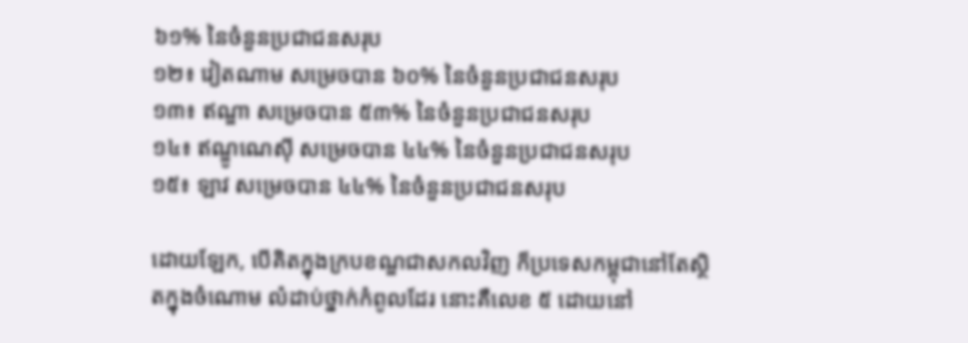៦១% នៃចំនួនប្រជាជនសរុប
១២៖ វៀតណាម សម្រេចបាន ៦០% នៃចំនួនប្រជាជនសរុប
១៣៖ ឥណ្ឌា សម្រេចបាន ៥៣% នៃចំនួនប្រជាជនសរុប
១៤៖ ឥណ្ឌូណេស៊ី សម្រេចបាន ៤៤% នៃចំនួនប្រជាជនសរុប
១៥៖ ឡាវ សម្រេចបាន ៤៤% នៃចំនួនប្រជាជនសរុប

ដោយឡែក, បើគិតក្នុងក្របខណ្ឌជាសកលវិញ ក៏ប្រទេសកម្ពុជានៅតែស្ថិតក្នុងចំណោម លំដាប់ថ្នាក់កំពូលដែរ នោះគឺលេខ ៥ ដោយនៅ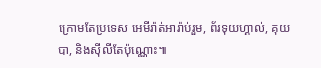ក្រោមតែប្រទេស អេមីរ៉ាត់អារ៉ាប់រួម, ព័រទុយហ្គាល់, គុយបា, និងស៊ីលីតែប៉ុណ្ណោះ៕